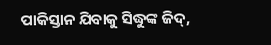ପାକିସ୍ତାନ ଯିବାକୁ ସିଦ୍ଧୁଙ୍କ ଜିଦ୍‌,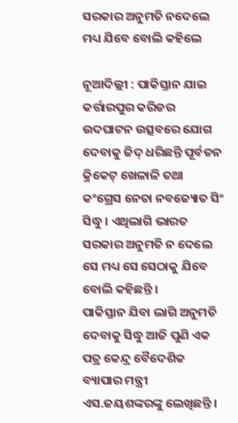ସରକାର ଅନୁମତି ନଦେଲେ ମଧ୍ୟ ଯିବେ ବୋଲି କହିଲେ

ନୂଆଦିଲ୍ଲୀ : ପାକିସ୍ତାନ ଯାଇ କର୍ତ୍ତାରପୁର କରିଡର ଉଦଘାଟନ ଉତ୍ସବରେ ଯୋଗ ଦେବାକୁ ଜିଦ୍‌ ଧରିଛନ୍ତି ପୂର୍ବତନ କ୍ରିକେଟ୍‌ ଖେଳାଳି ତଥା କଂଗ୍ରେସ ନେତା ନବଜ୍ୟୋତ ସିଂ ସିଦ୍ଧୁ । ଏଥିଲାଗି ଭାରତ ସରକାର ଅନୁମତି ନ ଦେଲେ ସେ ମଧ୍ୟ ସେ ସେଠାକୁ ଯିବେ ବୋଲି କହିଛନ୍ତି ।
ପାକିସ୍ତାନ ଯିବା ଲାଗି ଅନୁମତି ଦେବାକୁ ସିଦ୍ଧୁ ଆଜି ପୁଣି ଏକ ପତ୍ର କେନ୍ଦ୍ର ବୈଦେଶିକ ବ୍ୟାପାର ମନ୍ତ୍ରୀ ଏସ.ଜୟଶଙ୍କରଙ୍କୁ ଲେଖିଛନ୍ତି ।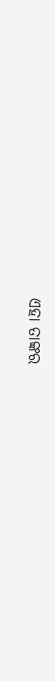ଏହା ତାଙ୍କର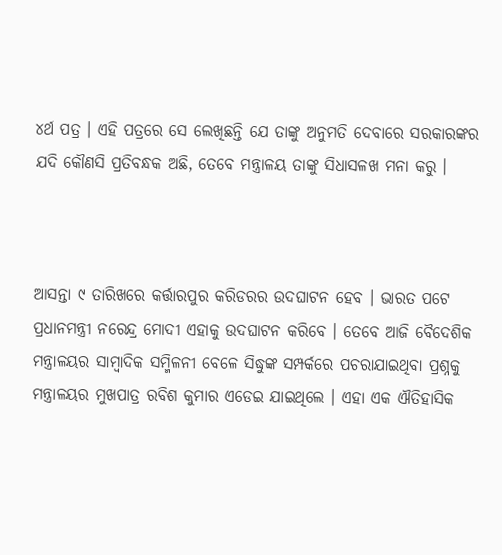୪ର୍ଥ ପତ୍ର । ଏହି ପତ୍ରରେ ସେ ଲେଖିଛନ୍ତି ଯେ ତାଙ୍କୁ ଅନୁମତି ଦେବାରେ ସରକାରଙ୍କର ଯଦି କୌଣସି ପ୍ରତିବନ୍ଧକ ଅଛି, ତେବେ ମନ୍ତ୍ରାଳୟ ତାଙ୍କୁ ସିଧାସଳଖ ମନା କରୁ ।



ଆସନ୍ତା ୯ ତାରିଖରେ କର୍ତ୍ତାରପୁର କରିଡରର ଉଦଘାଟନ ହେବ । ଭାରତ ପଟେ ପ୍ରଧାନମନ୍ତ୍ରୀ ନରେନ୍ଦ୍ର ମୋଦୀ ଏହାକୁ ଉଦଘାଟନ କରିବେ । ତେବେ ଆଜି ବୈଦେଶିକ ମନ୍ତ୍ରାଳୟର ସାମ୍ବାଦିକ ସମ୍ମିଳନୀ ବେଳେ ସିଦ୍ଧୁଙ୍କ ସମ୍ପର୍କରେ ପଚରାଯାଇଥିବା ପ୍ରଶ୍ନକୁ ମନ୍ତ୍ରାଳୟର ମୁଖପାତ୍ର ରବିଶ କୁମାର ଏଡେଇ ଯାଇଥିଲେ । ଏହା ଏକ ଐତିହାସିକ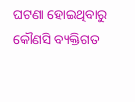ଘଟଣା ହୋଇଥିବାରୁ କୌଣସି ବ୍ୟକ୍ତିଗତ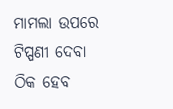ମାମଲା ଉପରେ ଟିପ୍ପଣୀ ଦେବା ଠିକ ହେବ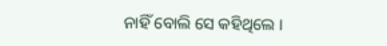ନାହିଁ ବୋଲି ସେ କହିଥିଲେ ।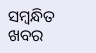ସମ୍ବନ୍ଧିତ ଖବର